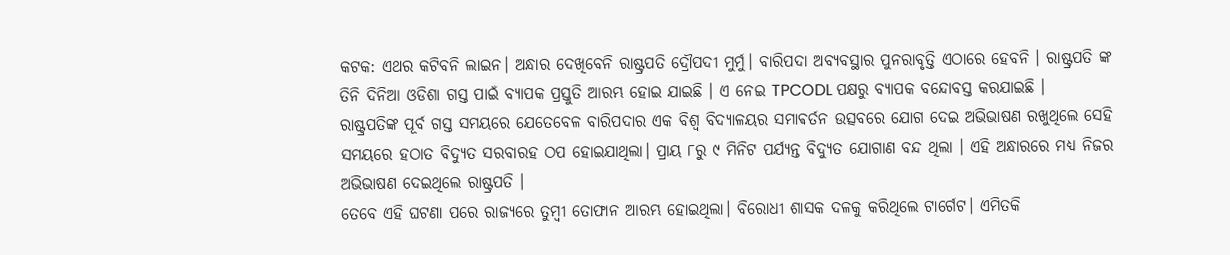କଟକ: ଏଥର କଟିବନି ଲାଇନ। ଅନ୍ଧାର ଦେଖିବେନି ରାଷ୍ଟ୍ରପତି ଦ୍ରୌପଦୀ ମୁର୍ମୁ। ବାରିପଦା ଅବ୍ୟବସ୍ଥାର ପୁନରାବୃତ୍ତି ଏଠାରେ ହେବନି । ରାଷ୍ଟ୍ରପତି ଙ୍କ ତିନି ଦିନିଆ ଓଡିଶା ଗସ୍ତ ପାଇଁ ବ୍ୟାପକ ପ୍ରସ୍ତୁତି ଆରମ୍ଭ ହୋଇ ଯାଇଛି । ଏ ନେଇ TPCODL ପକ୍ଷରୁ ବ୍ୟାପକ ବନ୍ଦୋବସ୍ତ କରଯାଇଛି ।
ରାଷ୍ଟ୍ରପତିଙ୍କ ପୂର୍ବ ଗସ୍ତ ସମୟରେ ଯେତେବେଳ ବାରିପଦାର ଏକ ବିଶ୍ୱ ବିଦ୍ୟାଳୟର ସମାଵର୍ତନ ଉତ୍ସବରେ ଯୋଗ ଦେଇ ଅଭିଭାଷଣ ରଖୁଥିଲେ ସେହି ସମୟରେ ହଠାତ ବିଦ୍ୟୁତ ସରବାରହ ଠପ ହୋଇଯାଥିଲା। ପ୍ରାୟ ୮ରୁ ୯ ମିନିଟ ପର୍ଯ୍ୟନ୍ତ ବିଦ୍ୟୁତ ଯୋଗାଣ ବନ୍ଦ ଥିଲା । ଏହି ଅନ୍ଧାରରେ ମଧ୍ୟ ନିଜର ଅଭିଭାଷଣ ଦେଇଥିଲେ ରାଷ୍ଟ୍ରପତି ।
ତେବେ ଏହି ଘଟଣା ପରେ ରାଜ୍ୟରେ ତୁମ୍ବୀ ତୋଫାନ ଆରମ୍ଭ ହୋଇଥିଲା। ବିରୋଧୀ ଶାସକ ଦଳକୁ କରିଥିଲେ ଟାର୍ଗେଟ। ଏମିତକି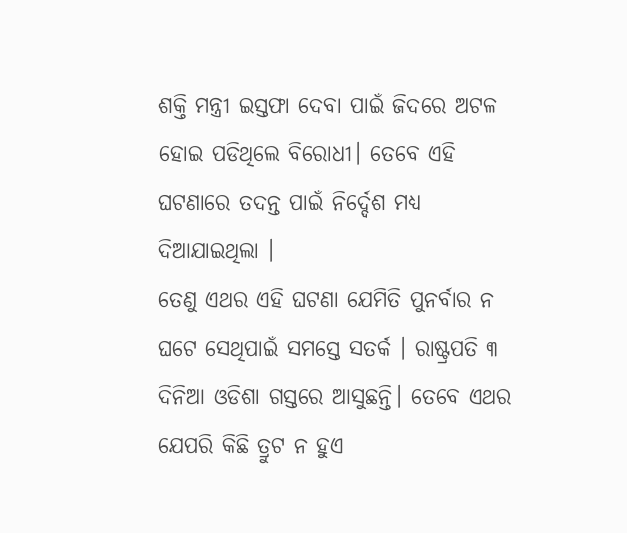ଶକ୍ତି ମନ୍ତ୍ରୀ ଇସ୍ତଫା ଦେବା ପାଇଁ ଜିଦରେ ଅଟଳ ହୋଇ ପଡିଥିଲେ ବିରୋଧୀ। ତେବେ ଏହି ଘଟଣାରେ ତଦନ୍ତ ପାଇଁ ନିର୍ଦ୍ଦେଶ ମଧ୍ୟ ଦିଆଯାଇଥିଲା ।
ତେଣୁ ଏଥର ଏହି ଘଟଣା ଯେମିତି ପୁନର୍ବାର ନ ଘଟେ ସେଥିପାଇଁ ସମସ୍ତେ ସତର୍କ । ରାଷ୍ଟ୍ରପତି ୩ ଦିନିଆ ଓଡିଶା ଗସ୍ତରେ ଆସୁଛନ୍ତି। ତେବେ ଏଥର ଯେପରି କିଛି ତ୍ରୁଟ ନ ହୁଏ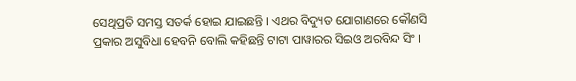ସେଥିପ୍ରତି ସମସ୍ତ ସତର୍କ ହୋଇ ଯାଇଛନ୍ତି । ଏଥର ବିଦ୍ୟୁତ ଯୋଗାଣରେ କୌଣସି ପ୍ରକାର ଅସୁବିଧା ହେବନି ବୋଲି କହିଛନ୍ତି ଟାଟା ପାୱାରର ସିଇଓ ଅରବିନ୍ଦ ସିଂ ।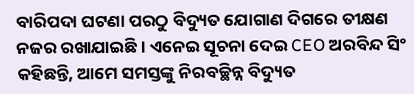ବାରିପଦା ଘଟଣା ପରଠୁ ବିଦ୍ୟୁତ ଯୋଗାଣ ଦିଗରେ ତୀକ୍ଷଣ ନଜର ରଖାଯାଇଛି । ଏନେଇ ସୂଚନା ଦେଇ CEO ଅରବିନ୍ଦ ସିଂ କହିଛନ୍ତି, ଆମେ ସମସ୍ତଙ୍କୁ ନିରବଚ୍ଛିନ୍ନ ବିଦ୍ୟୁତ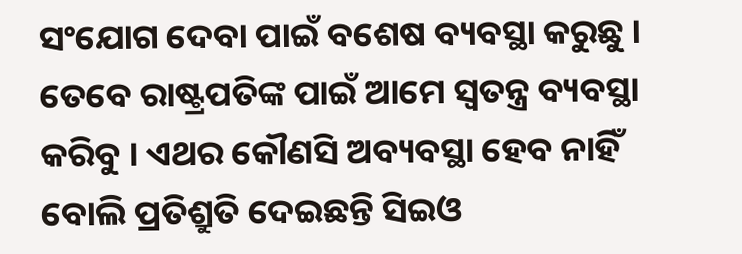ସଂଯୋଗ ଦେବା ପାଇଁ ବଶେଷ ବ୍ୟବସ୍ଥା କରୁଛୁ । ତେବେ ରାଷ୍ଟ୍ରପତିଙ୍କ ପାଇଁ ଆମେ ସ୍ୱତନ୍ତ୍ର ବ୍ୟବସ୍ଥା କରିବୁ । ଏଥର କୌଣସି ଅବ୍ୟବସ୍ଥା ହେବ ନାହିଁ ବୋଲି ପ୍ରତିଶ୍ରୁତି ଦେଇଛନ୍ତି ସିଇଓ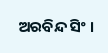ଅରବିନ୍ଦ ସିଂ ।